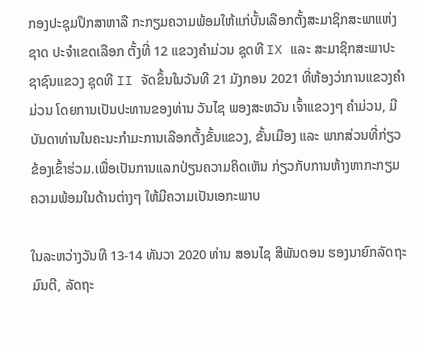ກອງປະຊຸມປຶກສາຫາລື ກະກຽມຄວາມພ້ອມໃຫ້ແກ່ບັ້ນເລືອກຕັ້ງສະມາຊິກສະພາແຫ່ງຊາດ ປະຈຳເຂດເລືອກ ຕັ້ງທີ່ 12 ແຂວງຄຳມ່ວນ ຊຸດທີ IX ແລະ ສະມາຊິກສະພາປະຊາຊົນແຂວງ ຊຸດທີ II ຈັດຂຶ້ນໃນວັນທີ 21 ມັງກອນ 2021 ທີ່ຫ້ອງວ່າການແຂວງຄຳມ່ວນ ໂດຍການເປັນປະທານຂອງທ່ານ ວັນໄຊ ພອງສະຫວັນ ເຈົ້າແຂວງໆ ຄຳມ່ວນ, ມີບັນດາທ່ານໃນຄະນະກຳມະການເລືອກຕັ້ງຂັ້ນແຂວງ, ຂັ້ນເມືອງ ແລະ ພາກສ່ວນທີ່ກ່ຽວຂ້ອງເຂົ້າຮ່ວມ.ເພື່ອເປັນການແລກປ່ຽນຄວາມຄິດເຫັນ ກ່ຽວກັບການຫ້າງຫາກະກຽມຄວາມພ້ອມໃນດ້ານຕ່າງໆ ໃຫ້ມີຄວາມເປັນເອກະພາບ

ໃນລະຫວ່າງວັນທີ 13-14 ທັນວາ 2020 ທ່ານ ສອນໄຊ ສີພັນດອນ ຮອງນາຍົກລັດຖະມົນຕີ, ລັດຖະ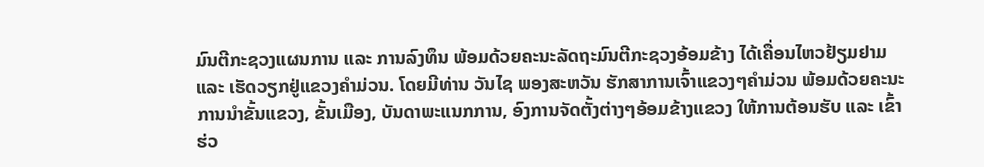ມົນຕີກະຊວງແຜນການ ແລະ ການລົງທຶນ ພ້ອມດ້ວຍຄະນະລັດຖະມົນຕີກະຊວງອ້ອມຂ້າງ ໄດ້ເຄື່ອນໄຫວຢ້ຽມຢາມ ແລະ ເຮັດວຽກຢູ່ແຂວງຄຳມ່ວນ. ໂດຍມີທ່ານ ວັນໄຊ ພອງສະຫວັນ ຮັກສາການເຈົ້າແຂວງໆຄຳມ່ວນ ພ້ອມດ້ວຍຄະນະການນໍາຂັ້ນແຂວງ, ຂັ້ນເມືອງ, ບັນດາພະແນກການ, ອົງການຈັດຕັ້ງຕ່າງໆອ້ອມຂ້າງແຂວງ ໃຫ້ການຕ້ອນຮັບ ແລະ ເຂົ້າຮ່ວ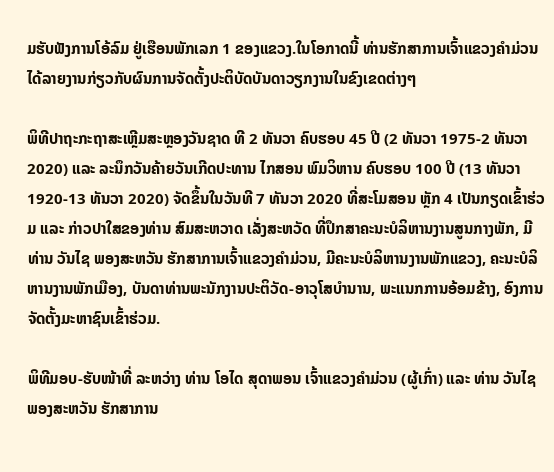ມຮັບຟັງການໂອ້ລົມ ຢູ່ເຮືອນພັກເລກ 1 ຂອງແຂວງ.ໃນໂອກາດນີ້ ທ່ານຮັກສາການເຈົ້າແຂວງຄໍາມ່ວນ ໄດ້ລາຍງານກ່ຽວກັບຜົນການຈັດຕັ້ງປະຕິບັດບັນດາວຽກງານໃນຂົງເຂດຕ່າງໆ

ພິທີປາຖະກະຖາສະເຫຼີມສະຫຼອງວັນຊາດ ທີ 2 ທັນວາ ຄົບຮອບ 45 ປີ (2 ທັນວາ 1975-2 ທັນວາ 2020) ແລະ ລະນຶກວັນຄ້າຍວັນເກີດປະທານ ໄກສອນ ພົມວິຫານ ຄົບຮອບ 100 ປີ (13 ທັນວາ 1920-13 ທັນວາ 2020) ຈັດຂຶ້ນໃນວັນທີ 7 ທັນວາ 2020 ທີ່ສະໂມສອນ ຫຼັກ 4 ເປັນກຽດເຂົ້າຮ່ວມ ແລະ ກ່າວປາໃສຂອງທ່ານ ສົມສະຫວາດ ເລັ່ງສະຫວັດ ທີ່ປຶກສາຄະນະບໍລິຫານງານສູນກາງພັກ, ມີທ່ານ ວັນໄຊ ພອງສະຫວັນ ຮັກສາການເຈົ້າແຂວງຄຳມ່ວນ, ມີຄະນະບໍລິຫານງານພັກແຂວງ, ຄະນະບໍລິຫານງານພັກເມືອງ, ບັນດາທ່ານພະນັກງານປະຕິວັດ-ອາວຸໂສບຳນານ, ພະແນກການອ້ອມຂ້າງ, ອົງການຈັດຕັ້ງມະຫາຊົນເຂົ້າຮ່ວມ.

ພິທີມອບ-ຮັບໜ້າທີ່ ລະຫວ່າງ ທ່ານ ໂອໄດ ສຸດາພອນ ເຈົ້າແຂວງຄຳມ່ວນ (ຜູ້ເກົ່າ) ແລະ ທ່ານ ວັນໄຊ ພອງສະຫວັນ ຮັກສາການ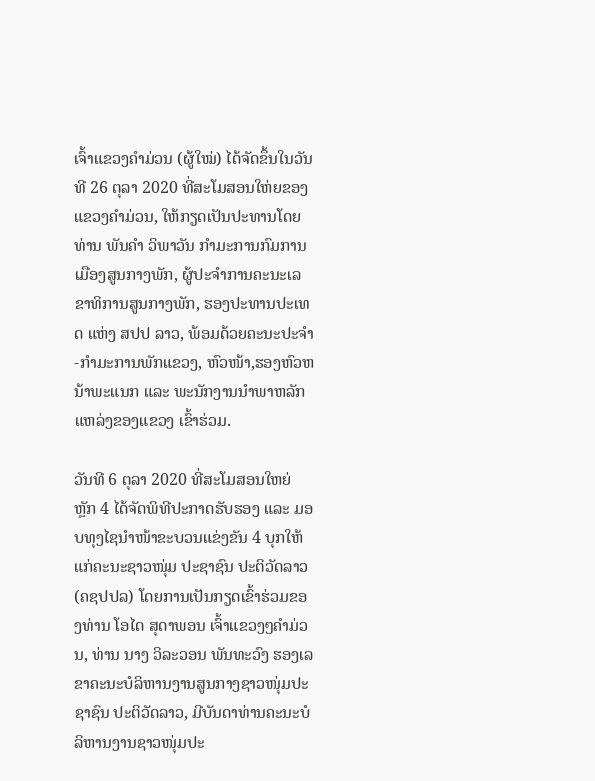ເຈົ້າແຂວງຄຳມ່ວນ (ຜູ້ໃໝ່) ໄດ້ຈັດຂຶ້ນໃນວັນທີ 26 ຕຸລາ 2020 ທີ່ສະໂມສອນໃຫ່ຍຂອງແຂວງຄໍາມ່ວນ, ໃຫ້ກຽດເປັນປະທານໂດຍ ທ່ານ ພັນຄໍາ ວິພາວັນ ກຳມະການກົມການເມືອງສູນກາງພັກ, ຜູ້ປະຈຳການຄະນະເລຂາທິການສູນກາງພັກ, ຮອງປະທານປະເທດ ແຫ່ງ ສປປ ລາວ, ພ້ອມດ້ວຍຄະນະປະຈໍາ-ກຳມະການພັກແຂວງ, ຫົວໜ້າ,ຮອງຫົວຫນ້າພະແນກ ແລະ ພະນັກງານນໍາພາຫລັກແຫລ່ງຂອງແຂວງ ເຂົ້າຮ່ວມ.

ວັນທີ 6 ຕຸລາ 2020 ທີ່ສະໂມສອນໃຫຍ່ ຫຼັກ 4 ໄດ້ຈັດພິທີປະກາດຮັບຮອງ ແລະ ມອບທຸງໄຊນໍາໜ້າຂະບວນແຂ່ງຂັນ 4 ບຸກໃຫ້ແກ່ຄະນະຊາວໜຸ່ມ ປະຊາຊົນ ປະຕິວັດລາວ (ຄຊປປລ) ໂດຍການເປັນກຽດເຂົ້າຮ່ວມຂອງທ່ານ ໂອໄດ ສຸດາພອນ ເຈົ້າແຂວງໆຄໍາມ່ວນ, ທ່ານ ນາງ ວິລະວອນ ພັນທະວົງ ຮອງເລຂາຄະນະບໍລິຫານງານສູນກາງຊາວໜຸ່ມປະຊາຊົນ ປະຕິວັດລາວ, ມີບັນດາທ່ານຄະນະບໍລິຫານງານຊາວໜຸ່ມປະ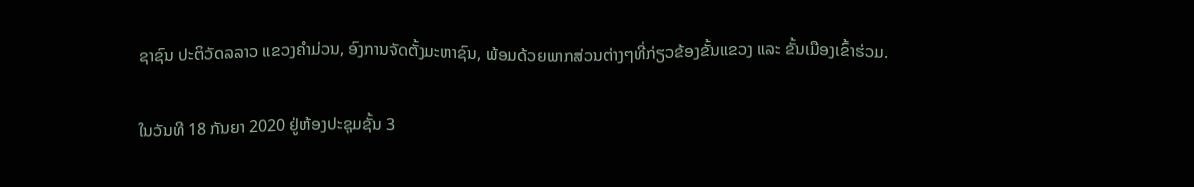ຊາຊົນ ປະຕິວັດລລາວ ແຂວງຄໍາມ່ວນ, ອົງການຈັດຕັ້ງມະຫາຊົນ, ພ້ອມດ້ວຍພາກສ່ວນຕ່າງໆທີ່ກ່ຽວຂ້ອງຂັ້ນແຂວງ ແລະ ຂັ້ນເມືອງເຂົ້າຮ່ວມ.

ໃນວັນທີ 18 ກັນຍາ 2020 ຢູ່ຫ້ອງປະຊຸມຊັ້ນ 3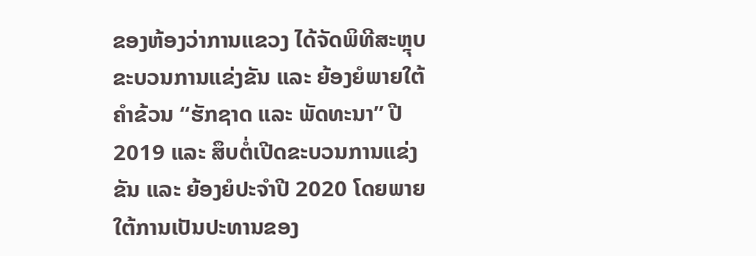ຂອງຫ້ອງວ່າການແຂວງ ໄດ້ຈັດພິທີສະຫຼຸບຂະບວນການແຂ່ງຂັນ ແລະ ຍ້ອງຍໍພາຍໃຕ້ຄໍາຂ້ວນ “ຮັກຊາດ ແລະ ພັດທະນາ” ປີ 2019 ແລະ ສຶບຕໍ່ເປີດຂະບວນການແຂ່ງຂັນ ແລະ ຍ້ອງຍໍປະຈໍາປີ 2020 ໂດຍພາຍໃຕ້ການເປັນປະທານຂອງ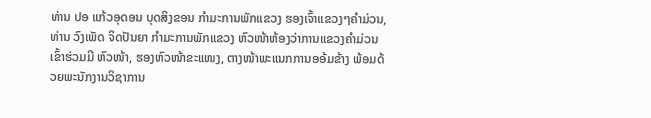ທ່ານ ປອ ແກ້ວອຸດອນ ບຸດສິງຂອນ ກໍາມະການພັກແຂວງ ຮອງເຈົ້າແຂວງໆຄໍາມ່ວນ, ທ່ານ ວົງເພັດ ຈິດປັນຍາ ກໍາມະການພັກແຂວງ ຫົວໜ້າຫ້ອງວ່າການແຂວງຄໍາມ່ວນ ເຂົ້າຮ່ວມມີ ຫົວໜ້າ, ຮອງຫົວໜ້າຂະແໜງ, ຕາງໜ້າພະແນກການອອ້ມຂ້າງ ພ້ອມດ້ວຍພະນັກງານວິຊາການ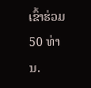ເຂົ້າຮ່ວມ 50 ທ່ານ.